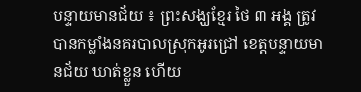បន្ទាយមានជ័យ ៖ ព្រះសង្ឃខ្មែរ ថៃ ៣ អង្គ ត្រូវបានកម្លាំងនគរបាលស្រុកអូរជ្រៅ ខេត្ដបន្ទាយមានជ័យ ឃាត់ខ្លួន ហើយ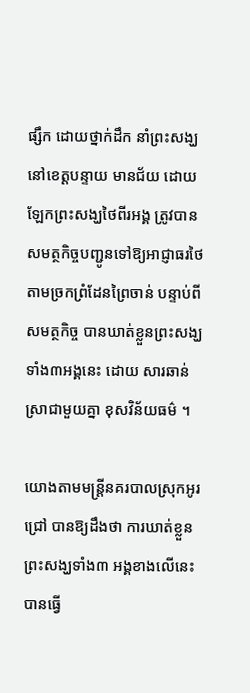ផ្សឹក ដោយថ្នាក់ដឹក នាំព្រះសង្ឃ នៅខេត្ដបន្ទាយ មានជ័យ ដោយឡែកព្រះសង្ឃថៃពីរអង្គ ត្រូវបានសមត្ថកិច្ចបញ្ជូនទៅឱ្យអាជ្ញាធរថៃ តាមច្រកព្រំដែនព្រៃចាន់ បន្ទាប់ពីសមត្ថកិច្ច បានឃាត់ខ្លួនព្រះសង្ឃទាំង៣អង្គនេះ ដោយ សារឆាន់ស្រាជាមួយគ្នា ខុសវិន័យធម៌ ។

យោងតាមមន្ដ្រីនគរបាលស្រុកអូរជ្រៅ បានឱ្យដឹងថា ការឃាត់ខ្លួនព្រះសង្ឃទាំង៣ អង្គខាងលើនេះ បានធ្វើ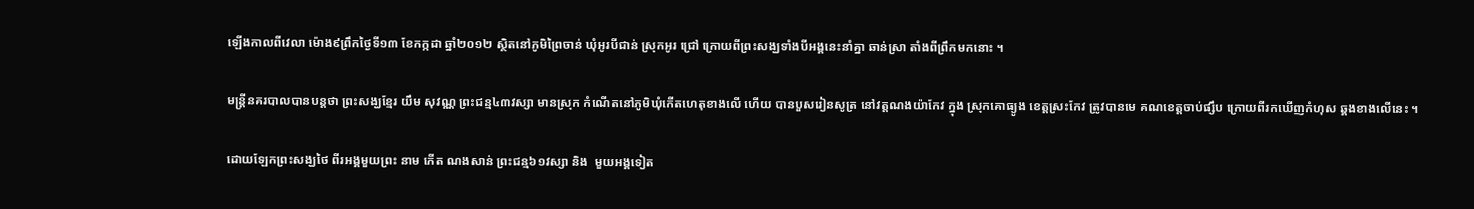ឡើងកាលពីវេលា ម៉ោង៩ព្រឹកថ្ងៃទី១៣ ខែកក្កដា ឆ្នាំ២០១២ ស្ថិតនៅភូមិព្រៃចាន់ ឃុំអូរបីជាន់ ស្រុកអូរ ជ្រៅ ក្រោយពីព្រះសង្ឃទាំងបីអង្គនេះនាំគ្នា ឆាន់ស្រា តាំងពីព្រឹកមកនោះ ។

មន្ដ្រីនគរបាលបានបន្ដថា ព្រះសង្ឃខ្មែរ យឹម សុវណ្ណ ព្រះជន្ម៤៣វស្សា មានស្រុក កំណើតនៅភូមិឃុំកើតហេតុខាងលើ ហើយ បានបួសរៀនសូត្រ នៅវត្ដណងយ៉ាកែវ ក្នុង ស្រុកគោធ្យូង ខេត្ដស្រះកែវ ត្រូវបានមេ គណខេត្ដចាប់ផ្សឹប ក្រោយពីរកឃើញកំហុស ឆ្គងខាងលើនេះ ។

ដោយឡែកព្រះសង្ឃថៃ ពីរអង្គមួយព្រះ នាម កើត ណងសាន់ ព្រះជន្ម៦១វស្សា និង  មួយអង្គទៀត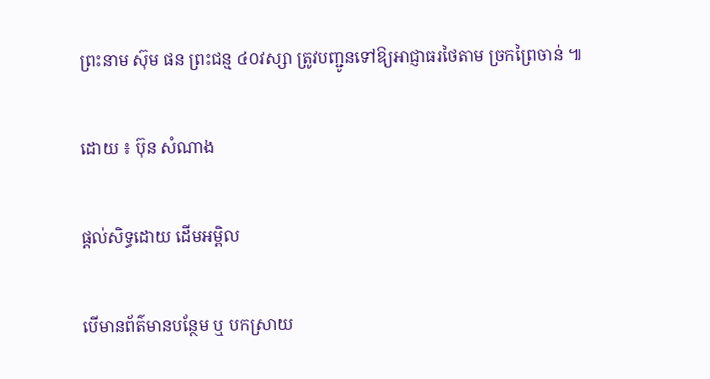ព្រះនាម ស៊ុម ផន ព្រះជន្ម ៤០វស្សា ត្រូវបញ្ជូនទៅឱ្យអាជ្ញាធរថៃតាម ច្រកព្រៃចាន់ ៕

ដោយ ៖ ប៊ុន សំណាង

ផ្តល់សិទ្ធដោយ ដើមអម្ពិល

បើមានព័ត៌មានបន្ថែម ឬ បកស្រាយ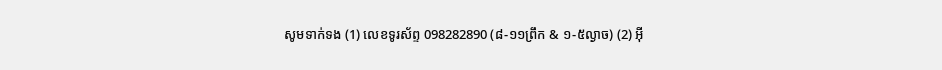សូមទាក់ទង (1) លេខទូរស័ព្ទ 098282890 (៨-១១ព្រឹក & ១-៥ល្ងាច) (2) អ៊ី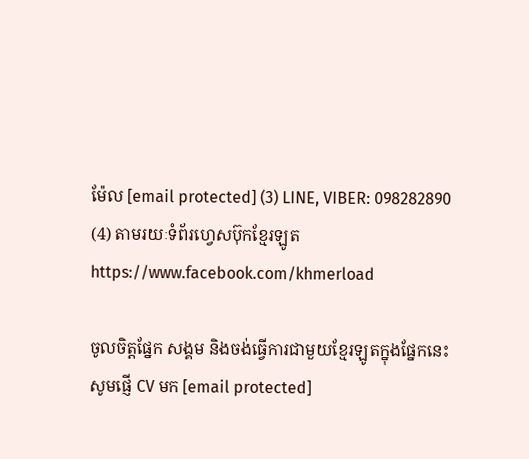ម៉ែល [email protected] (3) LINE, VIBER: 098282890 (4) តាមរយៈទំព័រហ្វេសប៊ុកខ្មែរឡូត https://www.facebook.com/khmerload

ចូលចិត្តផ្នែក សង្គម និងចង់ធ្វើការជាមួយខ្មែរឡូតក្នុងផ្នែកនេះ សូមផ្ញើ CV មក [email protected]